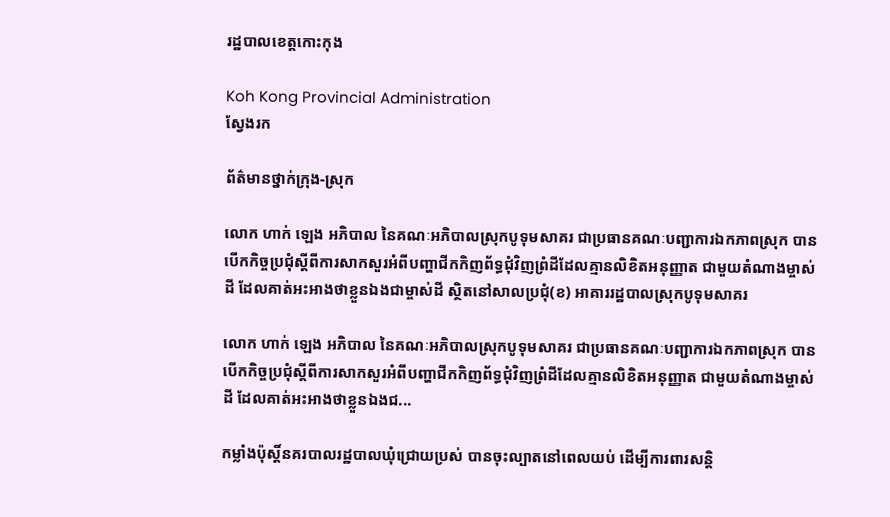រដ្ឋបាលខេត្តកោះកុង

Koh Kong Provincial Administration
ស្វែងរក

ព័ត៌មានថ្នាក់ក្រុង-ស្រុក

លោក ហាក់ ឡេង អភិបាល នៃគណៈអភិបាលស្រុកបូទុមសាគរ ជាប្រធានគណៈបញ្ជាការឯកភាពស្រុក បានបើកកិច្ចប្រជុំស្ដីពីការសាកសួរអំពីបញ្ហាជីកកិញព័ទ្ធជុំវិញព្រំដីដែលគ្មានលិខិតអនុញ្ញាត ជាមួយតំណាងម្ចាស់ដី ដែលគាត់អះអាងថាខ្លួនឯងជាម្ចាស់ដី ស្ថិតនៅសាលប្រជុំ(ខ) អាគាររដ្ឋបាលស្រុកបូទុមសាគរ

លោក ហាក់ ឡេង អភិបាល នៃគណៈអភិបាលស្រុកបូទុមសាគរ ជាប្រធានគណៈបញ្ជាការឯកភាពស្រុក បានបើកកិច្ចប្រជុំស្ដីពីការសាកសួរអំពីបញ្ហាជីកកិញព័ទ្ធជុំវិញព្រំដីដែលគ្មានលិខិតអនុញ្ញាត ជាមួយតំណាងម្ចាស់ដី ដែលគាត់អះអាងថាខ្លួនឯងជ...

កម្លាំងប៉ុស្តិ៍នគរបាលរដ្ឋបាលឃុំជ្រោយប្រស់ បានចុះល្បាតនៅពេលយប់ ដើម្បីការពារសន្តិ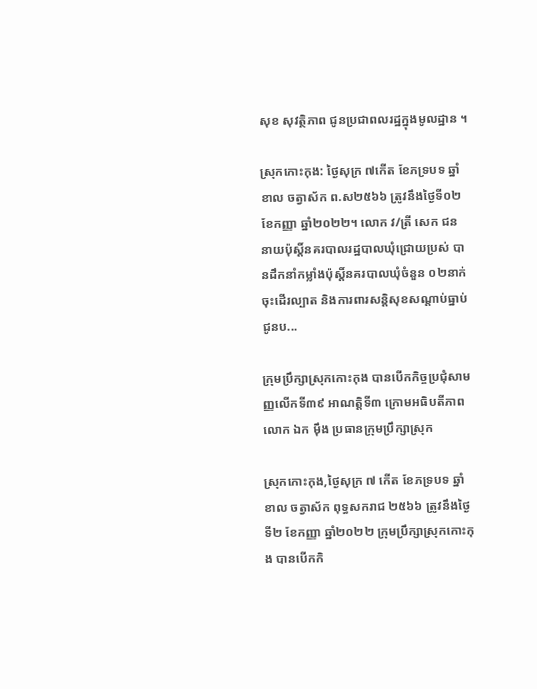សុខ សុវត្ថិភាព ជូនប្រជាពលរដ្ឋក្នុងមូលដ្ឋាន ។

ស្រុកកោះកុង: ថ្ងៃសុក្រ ៧កើត ខែភទ្របទ ឆ្នាំខាល ចត្វាស័ក ព.ស២៥៦៦ ត្រូវនឹងថ្ងៃទី០២ ខែកញ្ញា ឆ្នាំ២០២២។ លោក វ/ត្រី សេក ជន នាយប៉ុស្តិ៍នគរបាលរដ្ឋបាលឃុំជ្រោយប្រស់ បានដឹកនាំកម្លាំងប៉ុស្តិ៍នគរបាលឃុំចំនួន ០២នាក់ ចុះដើរល្បាត និងការពារសន្តិសុខសណ្តាប់ធ្នាប់ជូនប...

ក្រុមប្រឹក្សាស្រុកកោះកុង បានបើកកិច្ចប្រជុំសាមញ្ញលើកទី៣៩ អាណត្តិទី៣ ក្រោមអធិបតីភាពលោក ឯក ម៉ឹង ប្រធានក្រុមប្រឹក្សាស្រុក

ស្រុកកោះកុង,ថ្ងៃសុក្រ ៧ កើត ខែភទ្របទ ឆ្នាំខាល ចត្វាស័ក ពុទ្ធសករាជ ២៥៦៦ ត្រូវនឹងថ្ងៃទី២ ខែកញ្ញា ឆ្នាំ២០២២ ក្រុមប្រឹក្សាស្រុកកោះកុង បានបើកកិ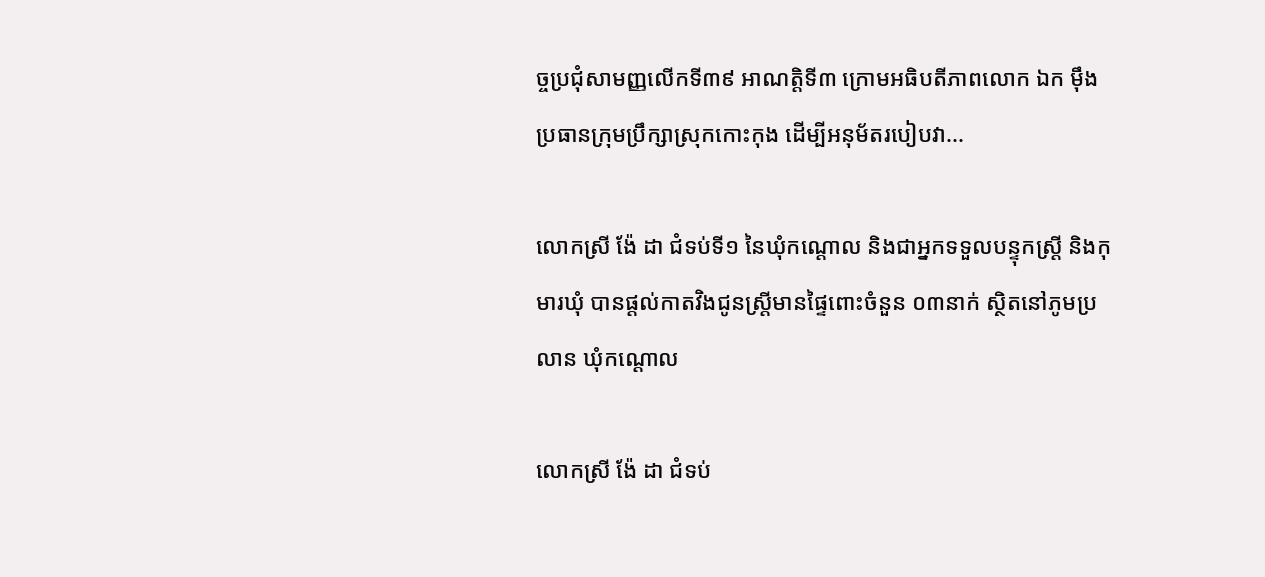ច្ចប្រជុំសាមញ្ញលើកទី៣៩ អាណត្តិទី៣ ក្រោមអធិបតីភាពលោក ឯក ម៉ឹង ប្រធានក្រុមប្រឹក្សាស្រុកកោះកុង ដើម្បីអនុម័តរបៀបវា...

លោកស្រី ង៉ែ ដា ជំទប់ទី១ នៃឃុំកណ្តោល និងជាអ្នកទទួលបន្ទុកស្ត្រី និងកុមារឃុំ បានផ្តល់កាតវិងជូនស្រ្តីមានផ្ទៃពោះចំនួន ០៣នាក់ ស្ថិតនៅភូមប្រលាន ឃុំកណ្ដោល

លោកស្រី ង៉ែ ដា ជំទប់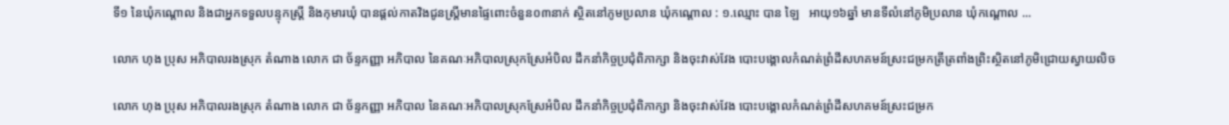ទី១ នៃឃុំកណ្តោល និងជាអ្នកទទួលបន្ទុកស្ត្រី និងកុមារឃុំ បានផ្តល់កាតវិងជូនស្រ្តីមានផ្ទៃពោះចំនួន០៣នាក់ ស្ថិតនៅភូមប្រលាន ឃុំកណ្ដោល : ១.ឈ្មោះ បាន ឡៃ   អាយុ១៦ឆ្នាំ មានទីលំនៅភូមិប្រលាន ឃុំកណ្តោល ...

លោក ហុង ប្រុស អភិបាលរងស្រុក តំណាង លោក ជា ច័ន្ទកញ្ញា អភិបាល នៃគណៈអភិបាលស្រុកស្រែអំបិល ដឹកនាំកិច្ចប្រជុំពិភាក្សា និងចុះវាស់វែង បោះបង្គោលកំណត់ព្រំដីសហគមន៍ស្រះជម្រកត្រីត្រពាំងព្រិះស្ថិតនៅភូមិជ្រោយស្វាយលិច

លោក ហុង ប្រុស អភិបាលរងស្រុក តំណាង លោក ជា ច័ន្ទកញ្ញា អភិបាល នៃគណៈអភិបាលស្រុកស្រែអំបិល ដឹកនាំកិច្ចប្រជុំពិភាក្សា និងចុះវាស់វែង បោះបង្គោលកំណត់ព្រំដីសហគមន៍ស្រះជម្រក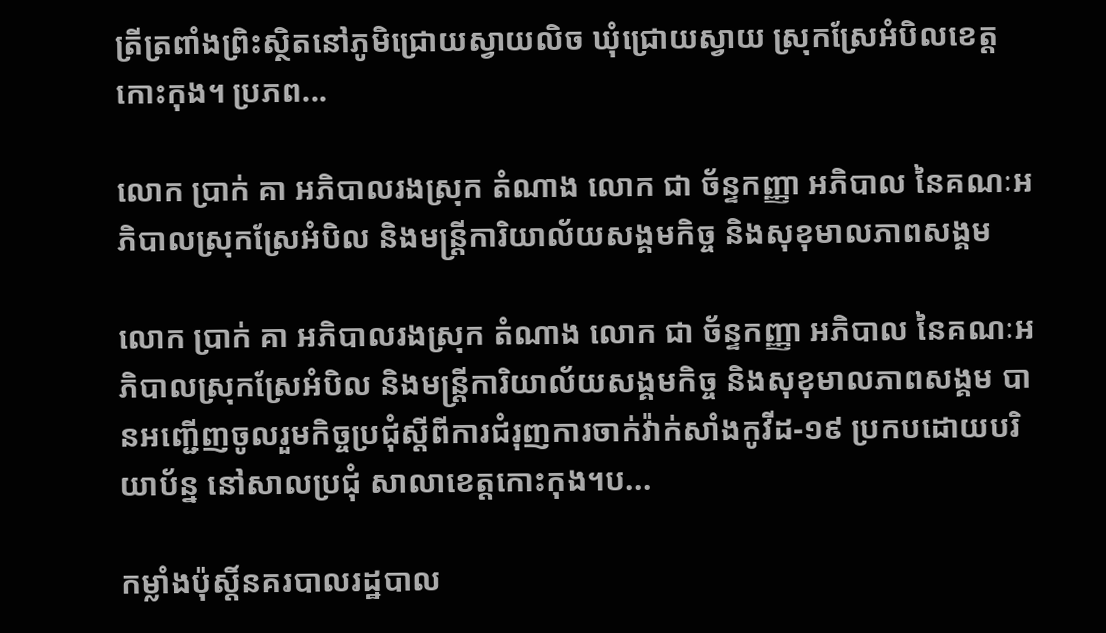ត្រីត្រពាំងព្រិះស្ថិតនៅភូមិជ្រោយស្វាយលិច ឃុំជ្រោយស្វាយ ស្រុកស្រែអំបិលខេត្តកោះកុង។ ប្រភព...

លោក ប្រាក់ គា អភិបាលរងស្រុក តំណាង លោក ជា ច័ន្ទកញ្ញា អភិបាល នៃគណៈអភិបាលស្រុកស្រែអំបិល និងមន្រ្តីការិយាល័យសង្គមកិច្ច និងសុខុមាលភាពសង្គម

លោក ប្រាក់ គា អភិបាលរងស្រុក តំណាង លោក ជា ច័ន្ទកញ្ញា អភិបាល នៃគណៈអភិបាលស្រុកស្រែអំបិល និងមន្រ្តីការិយាល័យសង្គមកិច្ច និងសុខុមាលភាពសង្គម បានអញ្ជើញចូលរួមកិច្ចប្រជុំស្តីពីការជំរុញការចាក់វ៉ាក់សាំងកូវីដ-១៩ ប្រកបដោយបរិយាប័ន្ន នៅសាលប្រជុំ សាលាខេត្តកោះកុង។ប...

កម្លាំងប៉ុស្តិ៍នគរបាលរដ្ឋបាល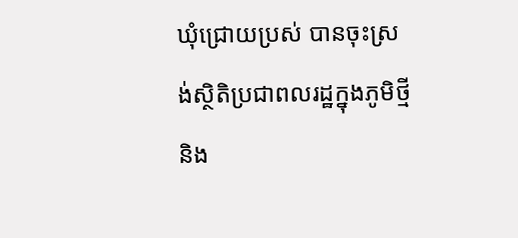ឃុំជ្រោយប្រស់ បានចុះស្រង់ស្ថិតិប្រជាពលរដ្ឋក្នុងភូមិថ្មី និង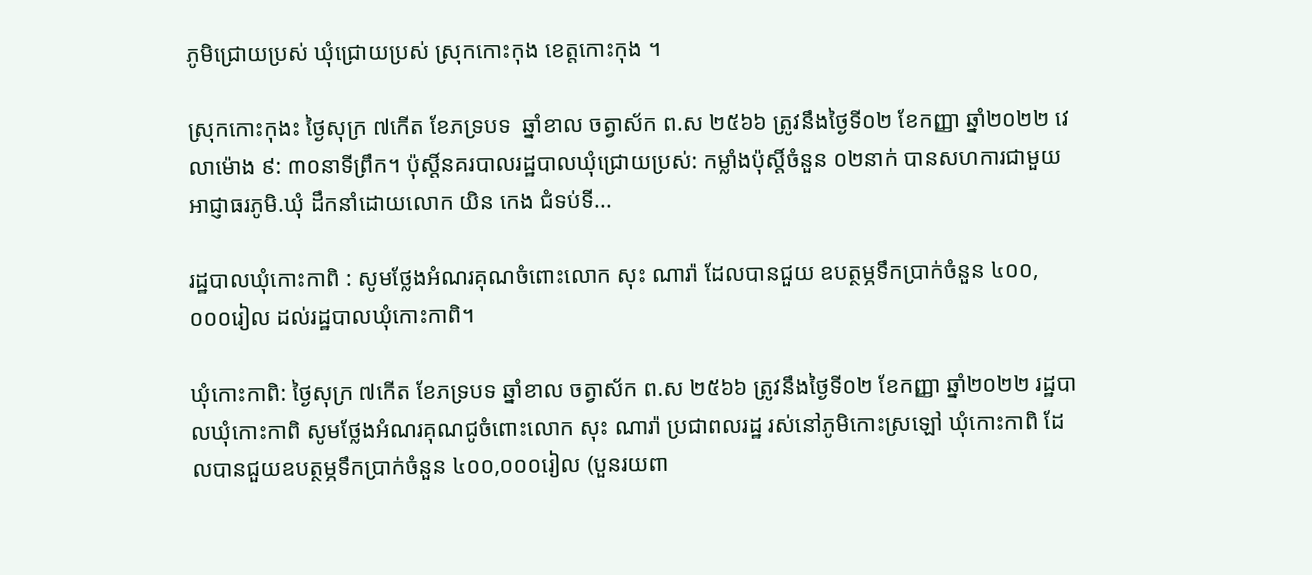ភូមិជ្រោយប្រស់ ឃុំជ្រោយប្រស់ ស្រុកកោះកុង ខេត្តកោះកុង ។

ស្រុកកោះកុងះ ថ្ងៃសុក្រ ៧កើត ខែភទ្របទ  ឆ្នាំខាល ចត្វាស័ក ព.ស ២៥៦៦ ត្រូវនឹងថ្ងៃទី០២ ខែកញ្ញា ឆ្នាំ២០២២ វេលាម៉ោង ៩: ៣០នាទីព្រឹក។ ប៉ុស្តិ៍នគរបាលរដ្ឋបាលឃុំជ្រោយប្រស់: កម្លាំងប៉ុស្តិ៍ចំនួន ០២នាក់ បានសហការជាមួយអាជ្ញាធរភូមិ.ឃុំ ដឹកនាំដោយលោក យិន កេង ជំទប់ទី...

រដ្ឋបាលឃុំកោះកាពិ : សូមថ្លែងអំណរគុណចំពោះលោក សុះ ណារ៉ា ដែលបានជួយ ឧបត្ថម្ភទឹកប្រាក់ចំនួន ៤០០,០០០រៀល ដល់រដ្ឋបាលឃុំកោះកាពិ។

ឃុំកោះកាពិ: ថ្ងៃសុក្រ ៧កើត ខែភទ្របទ ឆ្នាំខាល ចត្វាស័ក ព.ស ២៥៦៦ ត្រូវនឹងថ្ងៃទី០២ ខែកញ្ញា ឆ្នាំ២០២២ រដ្ឋបាលឃុំកោះកាពិ សូមថ្លែងអំណរគុណជូចំពោះលោក សុះ ណារ៉ា ប្រជាពលរដ្ឋ រស់នៅភូមិកោះស្រឡៅ ឃុំកោះកាពិ ដែលបានជួយឧបត្ថម្ភទឹកប្រាក់ចំនួន ៤០០,០០០រៀល (បួនរយពា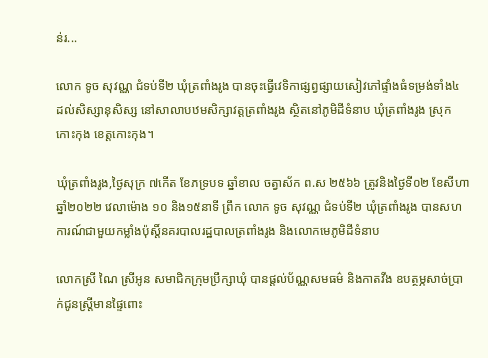ន់រ...

លោក ទូច សុវណ្ណ ជំទប់ទី២ ឃុំត្រពាំងរូង បានចុះធ្វើវេទិកាផ្សព្វផ្សាយសៀវភៅផ្ទាំងធំទម្រង់ទាំង៤ ដល់សិស្សានុសិស្ស នៅសាលាបឋមសិក្សាវត្តត្រពាំងរូង ស្ថិតនៅភូមិដីទំនាប ឃុំត្រពាំងរូង ស្រុកកោះកុង ខេត្តកោះកុង។

ឃុំត្រពាំងរូង,ថ្ងៃសុក្រ ៧កើត ខែភទ្របទ ឆ្នាំខាល ចត្វាស័ក ព.ស ២៥៦៦ ត្រូវនិងថ្ងៃទី០២ ខែសីហា ឆ្នាំ២០២២ វេលាម៉ោង ១០ និង១៥នាទី ព្រឹក លោក ទូច សុវណ្ណ ជំទប់ទី២ ឃុំត្រពាំងរូង បានសហការណ៍ជាមួយកម្លាំងប៉ុស្តិ៍នគរបាលរដ្ឋបាលត្រពាំងរូង និងលោកមេភូមិដីទំនាប

លោកស្រី ណៃ ស្រីអូន សមាជិកក្រុមប្រឹក្សាឃុំ បានផ្ដល់ប័ណ្ណសមធម៌ និងកាតវីង ឧបត្ថម្ភសាច់ប្រាក់ជូនស្រ្តីមានផ្ទៃពោះ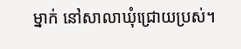ម្នាក់ នៅសាលាឃុំជ្រោយប្រស់។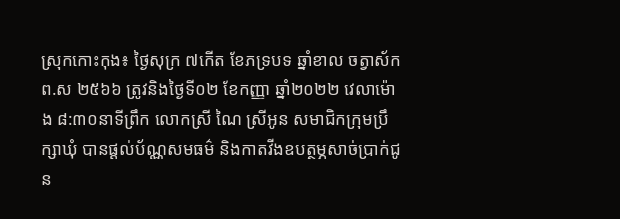ស្រុកកោះកុង៖ ថ្ងៃសុក្រ ៧កើត ខែភទ្របទ ឆ្នាំខាល ចត្វាស័ក ព.ស ២៥៦៦ ត្រូវនិងថ្ងៃទី០២ ខែកញ្ញា ឆ្នាំ២០២២ វេលាម៉ោង ៨:៣០នាទីព្រឹក លោកស្រី ណៃ ស្រីអូន សមាជិកក្រុមប្រឹក្សាឃុំ បានផ្ដល់ប័ណ្ណសមធម៌ និងកាតវីងឧបត្ថម្ភសាច់ប្រាក់ជូន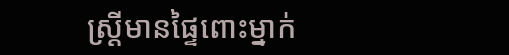ស្រ្តីមានផ្ទៃពោះម្នាក់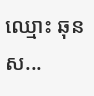ឈ្មោះ ឆុន ស...